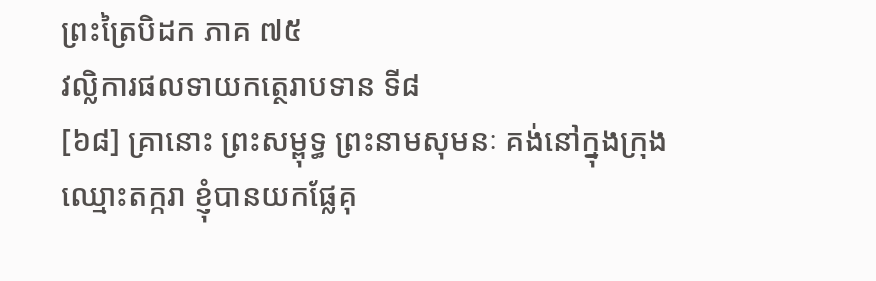ព្រះត្រៃបិដក ភាគ ៧៥
វល្លិការផលទាយកត្ថេរាបទាន ទី៨
[៦៨] គ្រានោះ ព្រះសម្ពុទ្ធ ព្រះនាមសុមនៈ គង់នៅក្នុងក្រុងឈ្មោះតក្ករា ខ្ញុំបានយកផ្លែគុ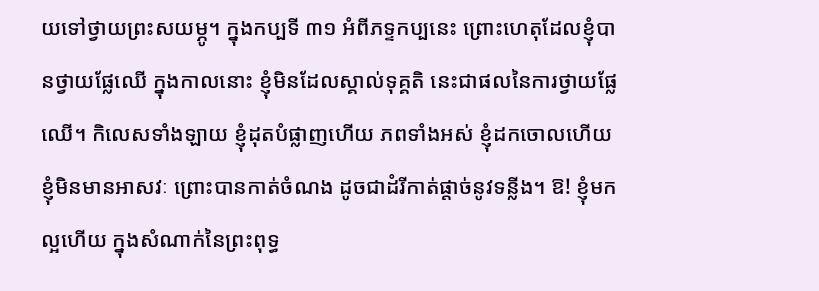យទៅថ្វាយព្រះសយម្ភូ។ ក្នុងកប្បទី ៣១ អំពីភទ្ទកប្បនេះ ព្រោះហេតុដែលខ្ញុំបានថ្វាយផ្លែឈើ ក្នុងកាលនោះ ខ្ញុំមិនដែលស្គាល់ទុគ្គតិ នេះជាផលនៃការថ្វាយផ្លែឈើ។ កិលេសទាំងឡាយ ខ្ញុំដុតបំផ្លាញហើយ ភពទាំងអស់ ខ្ញុំដកចោលហើយ ខ្ញុំមិនមានអាសវៈ ព្រោះបានកាត់ចំណង ដូចជាដំរីកាត់ផ្តាច់នូវទន្លីង។ ឱ! ខ្ញុំមកល្អហើយ ក្នុងសំណាក់នៃព្រះពុទ្ធ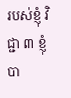របស់ខ្ញុំ វិជ្ជា ៣ ខ្ញុំបា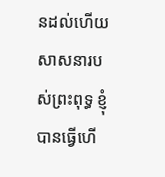នដល់ហើយ សាសនារបស់ព្រះពុទ្ធ ខ្ញុំបានធ្វើហើ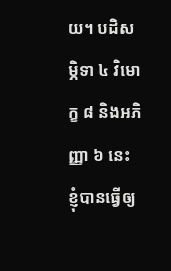យ។ បដិសម្ភិទា ៤ វិមោក្ខ ៨ និងអភិញ្ញា ៦ នេះ ខ្ញុំបានធ្វើឲ្យ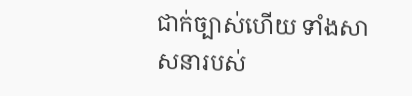ជាក់ច្បាស់ហើយ ទាំងសាសនារបស់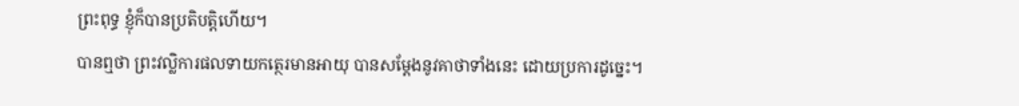ព្រះពុទ្ធ ខ្ញុំក៏បានប្រតិបត្តិហើយ។
បានឮថា ព្រះវល្លិការផលទាយកត្ថេរមានអាយុ បានសម្តែងនូវគាថាទាំងនេះ ដោយប្រការដូច្នេះ។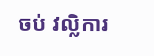ចប់ វល្លិការ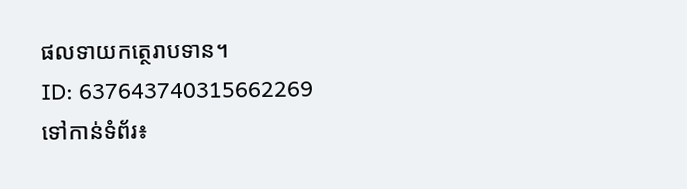ផលទាយកត្ថេរាបទាន។
ID: 637643740315662269
ទៅកាន់ទំព័រ៖